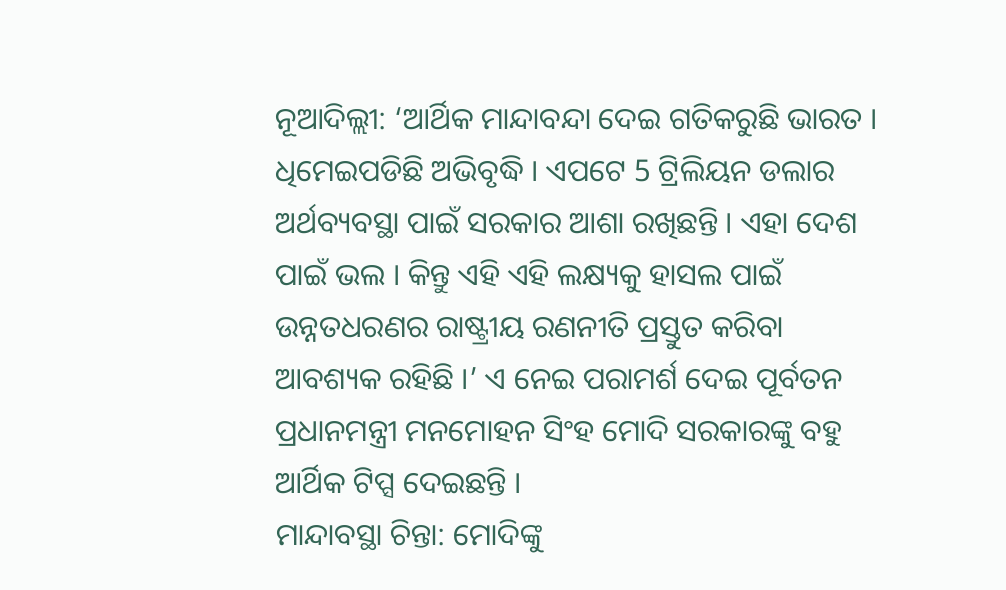ନୂଆଦିଲ୍ଲୀ: ‘ଆର୍ଥିକ ମାନ୍ଦାବନ୍ଦା ଦେଇ ଗତିକରୁଛି ଭାରତ । ଧିମେଇପଡିଛି ଅଭିବୃଦ୍ଧି । ଏପଟେ 5 ଟ୍ରିଲିୟନ ଡଲାର ଅର୍ଥବ୍ୟବସ୍ଥା ପାଇଁ ସରକାର ଆଶା ରଖିଛନ୍ତି । ଏହା ଦେଶ ପାଇଁ ଭଲ । କିନ୍ତୁ ଏହି ଏହି ଲକ୍ଷ୍ୟକୁ ହାସଲ ପାଇଁ ଉନ୍ନତଧରଣର ରାଷ୍ଟ୍ରୀୟ ରଣନୀତି ପ୍ରସ୍ତୁତ କରିବା ଆବଶ୍ୟକ ରହିଛି ।’ ଏ ନେଇ ପରାମର୍ଶ ଦେଇ ପୂର୍ବତନ ପ୍ରଧାନମନ୍ତ୍ରୀ ମନମୋହନ ସିଂହ ମୋଦି ସରକାରଙ୍କୁ ବହୁ ଆର୍ଥିକ ଟିପ୍ସ ଦେଇଛନ୍ତି ।
ମାନ୍ଦାବସ୍ଥା ଚିନ୍ତା: ମୋଦିଙ୍କୁ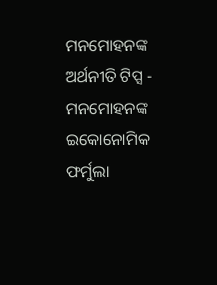ମନମୋହନଙ୍କ ଅର୍ଥନୀତି ଟିପ୍ସ - ମନମୋହନଙ୍କ ଇକୋନୋମିକ ଫର୍ମୁଲା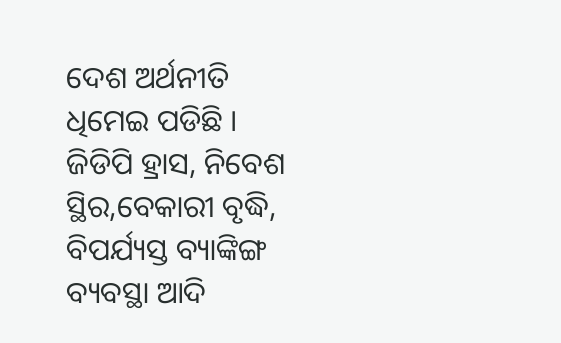ଦେଶ ଅର୍ଥନୀତି ଧିମେଇ ପଡିଛି । ଜିଡିପି ହ୍ରାସ, ନିବେଶ ସ୍ଥିର,ବେକାରୀ ବୃଦ୍ଧି, ବିପର୍ଯ୍ୟସ୍ତ ବ୍ୟାଙ୍କିଙ୍ଗ ବ୍ୟବସ୍ଥା ଆଦି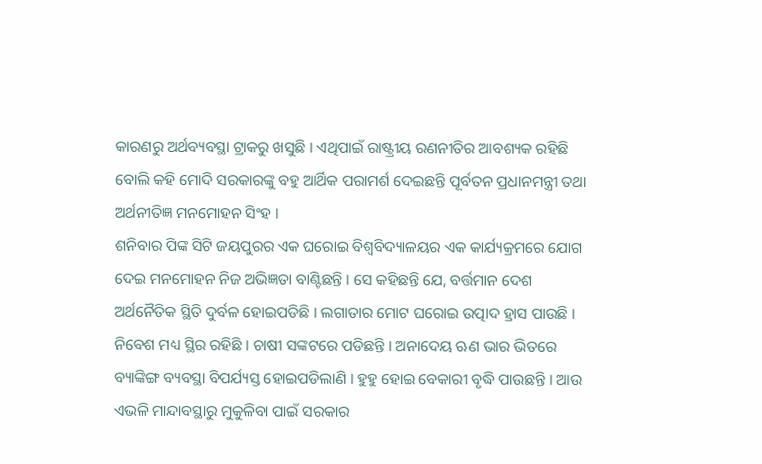କାରଣରୁ ଅର୍ଥବ୍ୟବସ୍ଥା ଟ୍ରାକରୁ ଖସୁଛି । ଏଥିପାଇଁ ରାଷ୍ଟ୍ରୀୟ ରଣନୀତିର ଆବଶ୍ୟକ ରହିଛି ବୋଲି କହି ମୋଦି ସରକାରଙ୍କୁ ବହୁ ଆର୍ଥିକ ପରାମର୍ଶ ଦେଇଛନ୍ତି ପୂର୍ବତନ ପ୍ରଧାନମନ୍ତ୍ରୀ ତଥା ଅର୍ଥନୀତିଜ୍ଞ ମନମୋହନ ସିଂହ ।
ଶନିବାର ପିଙ୍କ ସିଟି ଜୟପୁରର ଏକ ଘରୋଇ ବିଶ୍ବବିଦ୍ୟାଳୟର ଏକ କାର୍ଯ୍ୟକ୍ରମରେ ଯୋଗ ଦେଇ ମନମୋହନ ନିଜ ଅଭିଜ୍ଞତା ବାଣ୍ଟିଛନ୍ତି । ସେ କହିଛନ୍ତି ଯେ, ବର୍ତ୍ତମାନ ଦେଶ ଅର୍ଥନୈତିକ ସ୍ଥିତି ଦୁର୍ବଳ ହୋଇପଡିଛି । ଲଗାତାର ମୋଟ ଘରୋଇ ଉତ୍ପାଦ ହ୍ରାସ ପାଉଛି । ନିବେଶ ମଧ୍ୟ ସ୍ଥିର ରହିଛି । ଚାଷୀ ସଙ୍କଟରେ ପଡିଛନ୍ତି । ଅନାଦେୟ ଋଣ ଭାର ଭିତରେ ବ୍ୟାଙ୍କିଙ୍ଗ ବ୍ୟବସ୍ଥା ବିପର୍ଯ୍ୟସ୍ତ ହୋଇପଡିଲାଣି । ହୁହୁ ହୋଇ ବେକାରୀ ବୃଦ୍ଧି ପାଉଛନ୍ତି । ଆଉ ଏଭଳି ମାନ୍ଦାବସ୍ଥାରୁ ମୁକୁଳିବା ପାଇଁ ସରକାର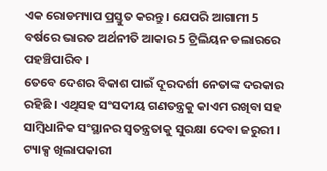ଏକ ରୋଡମ୍ୟାପ ପ୍ରସ୍ତୁତ କରନ୍ତୁ । ଯେପରି ଆଗାମୀ 5 ବର୍ଷରେ ଭାରତ ଅର୍ଥନୀତି ଆକାର 5 ଟ୍ରିଲିୟନ ଡଲାରରେ ପହଞ୍ଚିପାରିବ ।
ତେବେ ଦେଶର ବିକାଶ ପାଇଁ ଦୂରଦର୍ଶୀ ନେତାଙ୍କ ଦରକାର ରହିଛି । ଏଥିସହ ସଂସଦୀୟ ଗଣତନ୍ତ୍ରକୁ କାଏମ ରଖିବା ସହ ସାମ୍ବିଧାନିକ ସଂସ୍ଥାନର ସ୍ବତନ୍ତ୍ରତାକୁ ସୁରକ୍ଷା ଦେବା ଜରୁରୀ । ଟ୍ୟାକ୍ସ ଖିଲାପକାରୀ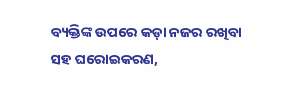ବ୍ୟକ୍ତିଙ୍କ ଉପରେ କଡ଼ା ନଜର ରଖିବା ସହ ଘରୋଇକରଣ,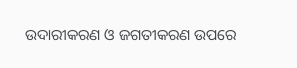ଉଦାରୀକରଣ ଓ ଜଗତୀକରଣ ଉପରେ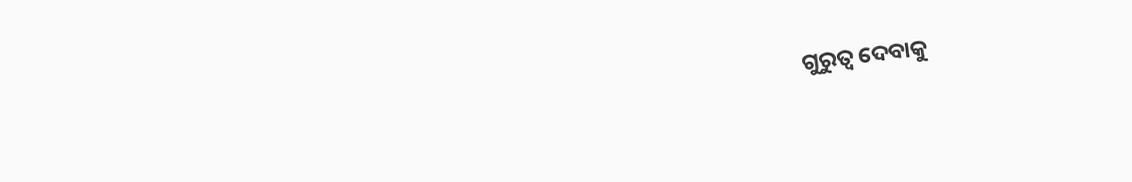ଗୁରୁତ୍ବ ଦେବାକୁ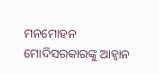ମନମୋହନ ମୋଦିସରକାରଙ୍କୁ ଆହ୍ବାନ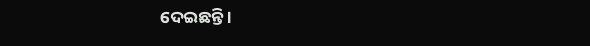ଦେଇଛନ୍ତି ।